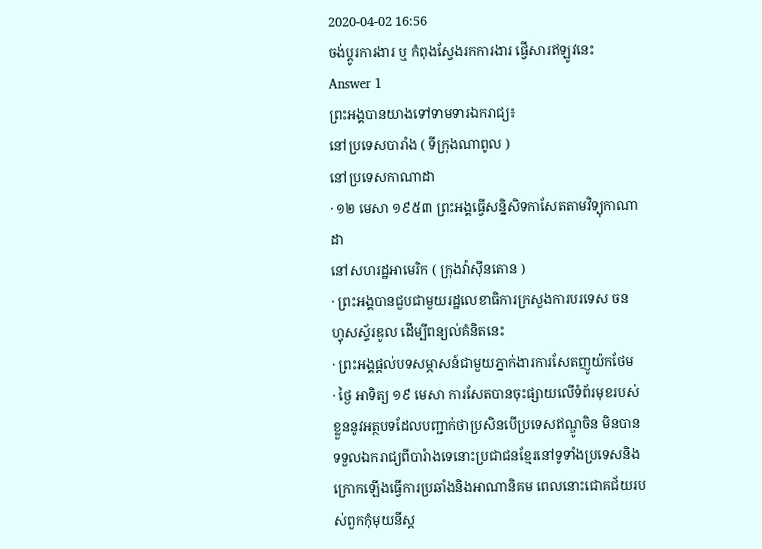2020-04-02 16:56
ចង់ប្តូរការងារ ឬ កំពុងស្វែងរកការងារ ផ្វើសារឥឡូវនេះ
Answer 1
ព្រះអង្គបានយាងទៅទាមទារឯករាជ្យ៖
នៅប្រទេសបារាំង ( ទីក្រុងណាពូល )
នៅប្រទេសកាណាដា
· ១២ មេសា ១៩៥៣ ព្រះអង្គធ្វើសន្និសិទកាសែតតាមវិទ្យុកាណាដា
នៅសហរដ្ឋអាមេរិក ( ក្រុងវ៉ាស៊ីនតោន )
· ព្រះអង្គបានជួបជាមួយរដ្ឋលេខាធិការក្រសួងការបរទេស ចន ហ្វុសស្ទ័រឌូល ដើម្បីពន្យល់គំនិតនេះ
· ព្រះអង្គផ្តល់បទសម្ភាសន៍ជាមួយភ្នាក់ងារការសែតញូយ៉កថែម
· ថ្ងៃ អាទិត្យ ១៩ មេសា ការសែតបានចុះផ្សាយលើទំព័រមុខរបស់ខ្លួននូវអត្ថបទដែលបញ្ជាក់ថាប្រសិនបើប្រទេសឥណ្ឌូចិន មិនបានទទួលឯករាជ្យពីបារំាងទេនោះប្រជាជនខ្មែរនៅទូទាំងប្រទេសនិងក្រោកឡើងធ្វើការប្រឆាំងនិងអាណានិគម ពេលនោះជោគជ័យរបស់ពួកកុំមុយនីស្ត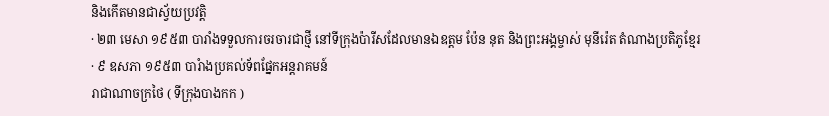និងកើតមានជាស្វ័យប្រវត្តិ
· ២៣ មេសា ១៩៥៣ បារាំងទទួលការចរចារជាថ្មី នៅទីក្រុងប៉ារីសដែលមានឯឧត្តម ប៉ែន នុត និងព្រះអង្គម្ចាស់ មុនីរ៉េត តំណាងប្រតិភូខ្មែរ
· ៩ ឧសភា ១៩៥៣ បារំាងប្រគល់ទ័ពផ្នែកអន្តរាគមន៍
រាជាណាចក្រថៃ ( ទីក្រុងបាងកក )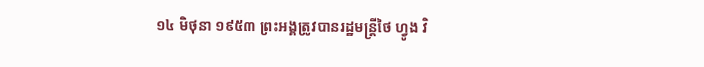១៤ មិថុនា ១៩៥៣ ព្រះអង្គត្រូវបានរដ្ឋមន្រ្តីថៃ ហ្វូង វិ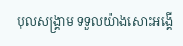បុលសង្គ្រាម ទទួលយ៉ាងសោះអង្គើ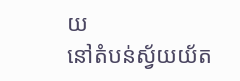យ
នៅតំបន់ស្វ័យយ័ត